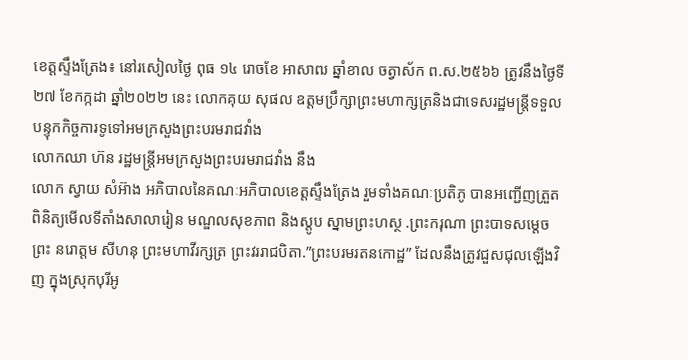ខេត្តស្ទឹងត្រែង៖ នៅរសៀលថ្ងៃ ពុធ ១៤ រោចខែ អាសាឍ ឆ្នាំខាល ចត្វាស័ក ព.ស.២៥៦៦ ត្រូវនឹងថ្ងៃទី ២៧ ខែកក្កដា ឆ្នាំ២០២២ នេះ លោកគុយ សុផល ឧត្តមប្រឹក្សាព្រះមហាក្សត្រនិងជាទេសរដ្ឋមន្ត្រីទទួលបន្ទុកកិច្ចការទូទៅអមក្រសួងព្រះបរមរាជវាំង
លោកឈា ហ៊ន រដ្ឋមន្ត្រីអមក្រសួងព្រះបរមរាជវាំង នឹង
លោក ស្វាយ សំអ៊ាង អភិបាលនៃគណៈអភិបាលខេត្តស្ទឹងត្រែង រួមទាំងគណៈប្រតិភូ បានអញ្ជើញត្រួតពិនិត្យមើលទីតាំងសាលារៀន មណ្ឌលសុខភាព និងស្តូប ស្នាមព្រះហស្ថ .ព្រះករុណា ព្រះបាទសម្ដេចព្រះ នរោត្តម សីហនុ ព្រះមហាវីរក្សត្រ ព្រះវររាជបិតា.”ព្រះបរមរតនកោដ្ឋ” ដែលនឹងត្រូវជួសជុលឡើងវិញ ក្នុងស្រុកបុរីអូ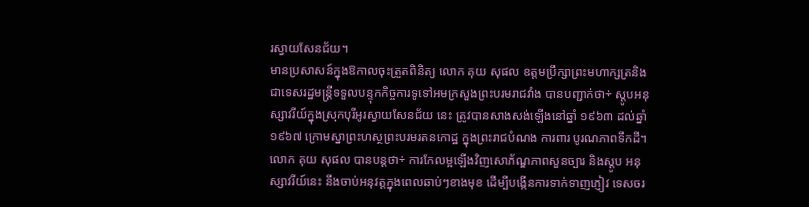រស្វាយសែនជ័យ។
មានប្រសាសន៍ក្នុងឱកាលចុះត្រួតពិនិត្យ លោក គុយ សុផល ឧត្តមប្រឹក្សាព្រះមហាក្សត្រនិងជាទេសរដ្ឋមន្ត្រីទទួលបន្ទុកកិច្ចការទូទៅអមក្រសួងព្រះបរមរាជវាំង បានបញ្ជាក់ថា÷ ស្តូបអនុស្សាវរីយ៍ក្នុងស្រុកបុរីអូរស្វាយសែនជ័យ នេះ ត្រូវបានសាងសង់ឡើងនៅឆ្នាំ ១៩៦៣ ដល់ឆ្នាំ១៩៦៧ ក្រោមស្នាព្រះហស្ថព្រះបរមរតនកោដ្ឋ ក្នុងព្រះរាជបំណង ការពារ បូរណភាពទឹកដី។
លោក គុយ សុផល បានបន្តថា÷ ការកែលម្អឡើងវិញសោភ័ណ្ឌភាពសួនច្បារ និងស្តូប អនុស្សាវរីយ៍នេះ នឹងចាប់អនុវត្តក្នុងពេលឆាប់ៗខាងមុខ ដើម្បីបង្កើនការទាក់ទាញភ្ញៀវ ទេសចរ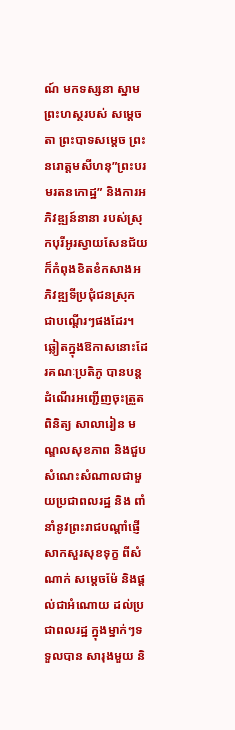ណ៍ មកទស្សនា ស្នាមព្រះហស្ថរបស់ សម្តេចតា ព្រះបាទសម្តេច ព្រះនរោត្តមសីហនុ”ព្រះបរមរតនកោដ្ឋ” និងការអភិវឌ្ឍន៍នានា របស់ស្រុកបុរីអូរស្វាយសែនជ័យ ក៏កំពុងខិតខំកសាងអភិវឌ្ឍទីប្រជុំជនស្រុក ជាបណ្ដើរៗផងដែរ។
ឆ្លៀតក្នុងឱកាសនោះដែរគណៈប្រតិភូ បានបន្តដំណើរអញ្ជើញចុះត្រួតពិនិត្យ សាលារៀន មណ្ឌលសុខភាព និងជួបសំណេះសំណាលជាមួយប្រជាពលរដ្ឋ និង ពាំនាំនូវព្រះរាជបណ្តាំផ្ញើសាកសួរសុខទុក្ខ ពីសំណាក់ សម្តេចម៉ែ និងផ្ដល់ជាអំណោយ ដល់ប្រជាពលរដ្ឋ ក្នុងម្នាក់ៗទទួលបាន សារុងមួយ និ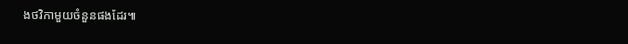ងថវិកាមួយចំនួនផងដែរ៕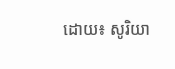ដោយ៖ សូរិយា